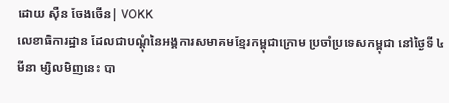ដោយ ស៊ឺន ចែងចើន| VOKK
លេខាធិការដ្ឋាន ដែលជាបណ្តុំនៃអង្គការសមាគមខ្មែរកម្ពុជាក្រោម ប្រចាំប្រទេសកម្ពុជា នៅថ្ងៃទី ៤ មីនា ម្សិលមិញនេះ បា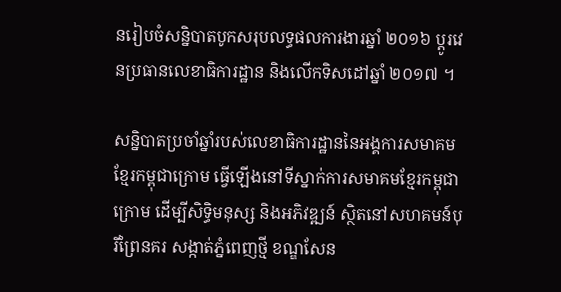នរៀបចំសន្និបាតបូកសរុបលទ្ធផលការងារឆ្នាំ ២០១៦ ប្ដូរវេនប្រធានលេខាធិការដ្ឋាន និងលើកទិសដៅឆ្នាំ ២០១៧ ។

សន្និបាតប្រចាំឆ្នាំរបស់លេខាធិការដ្ឋាននៃអង្គការសមាគមខ្មែរកម្ពុជាក្រោម ធ្វើឡើងនៅទីស្នាក់ការសមាគមខ្មែរកម្ពុជាក្រោម ដើម្បីសិទ្ធិមនុស្ស និងអភិវឌ្ឍន៍ ស្ថិតនៅសហគមន៍បុរីព្រៃនគរ សង្កាត់ភ្នំពេញថ្មី ខណ្ឌសែន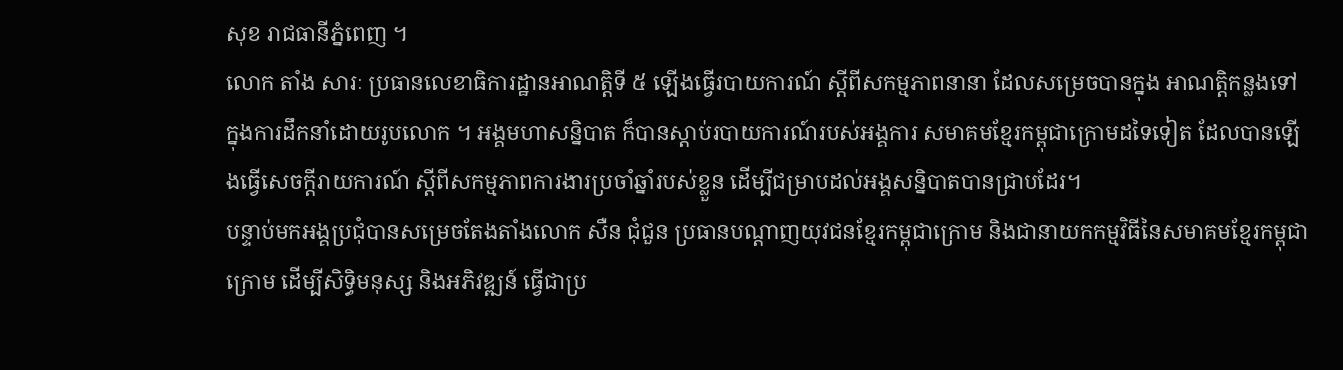សុខ រាជធានីភ្នំពេញ ។
លោក តាំង សារៈ ប្រធានលេខាធិការដ្ឋានអាណត្តិទី ៥ ឡើងធ្វើរបាយការណ៍ ស្តីពីសកម្មភាពនានា ដែលសម្រេចបានក្នុង អាណតិ្តកន្លងទៅ ក្នុងការដឹកនាំដោយរូបលោក ។ អង្គមហាសន្និបាត ក៏បានស្តាប់របាយការណ៍របស់អង្គការ សមាគមខ្មែរកម្ពុជាក្រោមដទៃទៀត ដែលបានឡើងធ្វើសេចក្ដីរាយការណ៍ ស្តីពីសកម្មភាពការងារប្រចាំឆ្នាំរបស់ខ្លួន ដើម្បីជម្រាបដល់អង្គសន្និបាតបានជ្រាបដែរ។
បន្ទាប់មកអង្គប្រជុំបានសម្រេចតែងតាំងលោក សឺន ជុំជួន ប្រធានបណ្តាញយុវជនខ្មែរកម្ពុជាក្រោម និងជានាយកកម្មវិធីនៃសមាគមខ្មែរកម្ពុជាក្រោម ដើម្បីសិទ្ធិមនុស្ស និងអភិវឌ្ឍន៍ ធ្វើជាប្រ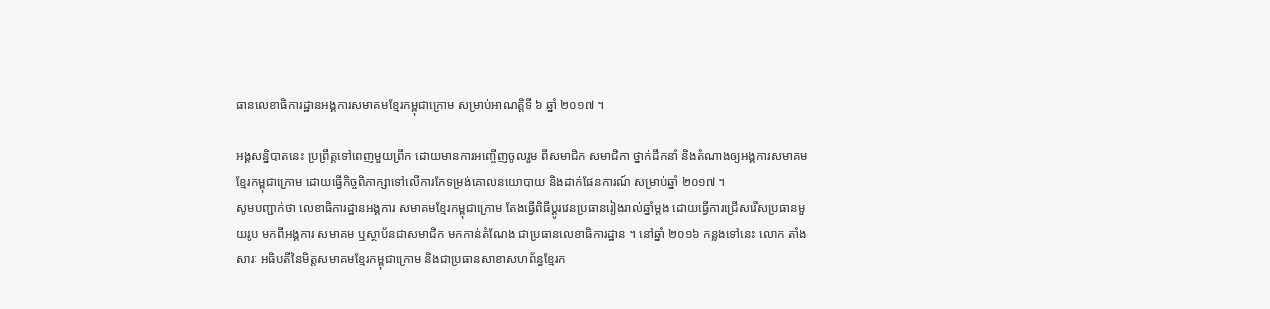ធានលេខាធិការដ្ឋានអង្គការសមាគមខ្មែរកម្ពុជាក្រោម សម្រាប់អាណត្តិទី ៦ ឆ្នាំ ២០១៧ ។

អង្គសន្និបាតនេះ ប្រព្រឹត្តទៅពេញមួយព្រឹក ដោយមានការអញ្ចើញចូលរួម ពីសមាជិក សមាជិកា ថ្នាក់ដឹកនាំ និងតំណាងឲ្យអង្គការសមាគមខ្មែរកម្ពុជាក្រោម ដោយធ្វើកិច្ចពិភាក្សាទៅលើការកែទម្រង់គោលនយោបាយ និងដាក់ផែនការណ៍ សម្រាប់ឆ្នាំ ២០១៧ ។
សូមបញ្ជាក់ថា លេខាធិការដ្ឋានអង្គការ សមាគមខ្មែរកម្ពុជាក្រោម តែងធ្វើពិធីប្តូរវេនប្រធានរៀងរាល់ឆ្នាំម្តង ដោយធ្វើការជ្រើសរើសប្រធានមួយរូប មកពីអង្គការ សមាគម ឬស្ថាប័នជាសមាជិក មកកាន់តំណែង ជាប្រធានលេខាធិការដ្ឋាន ។ នៅឆ្នាំ ២០១៦ កន្លងទៅនេះ លោក តាំង សារៈ អធិបតីនៃមិត្តសមាគមខ្មែរកម្ពុជាក្រោម និងជាប្រធានសាខាសហព័ន្ធខ្មែរក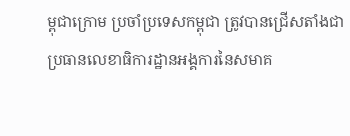ម្ពុជាក្រោម ប្រចាំប្រទេសកម្ពុជា ត្រូវបានជ្រើសតាំងជាប្រធានលេខាធិការដ្ឋានអង្គការនៃសមាគ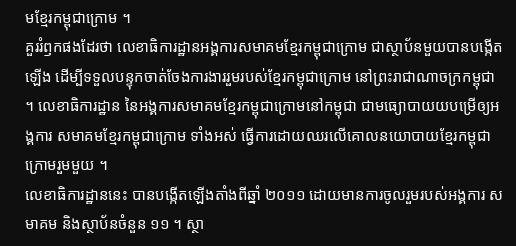មខ្មែរកម្ពុជាក្រោម ។
គួររំឭកផងដែរថា លេខាធិការដ្ឋានអង្គការសមាគមខ្មែរកម្ពុជាក្រោម ជាស្ថាប័នមួយបានបង្កើតឡើង ដើម្បីទទួលបន្ទុកចាត់ចែងការងាររួមរបស់ខ្មែរកម្ពុជាក្រោម នៅព្រះរាជាណាចក្រកម្ពុជា ។ លេខាធិការដ្ឋាន នៃអង្គការសមាគមខ្មែរកម្ពុជាក្រោមនៅកម្ពុជា ជាមធ្យោបាយយបម្រើឲ្យអង្គការ សមាគមខ្មែរកម្ពុជាក្រោម ទាំងអស់ ធ្វើការដោយឈរលើគោលនយោបាយខ្មែរកម្ពុជាក្រោមរួមមួយ ។
លេខាធិការដ្ឋាននេះ បានបង្កើតឡើងតាំងពីឆ្នាំ ២០១១ ដោយមានការចូលរួមរបស់អង្គការ សមាគម និងស្ថាប័នចំនួន ១១ ។ ស្ថា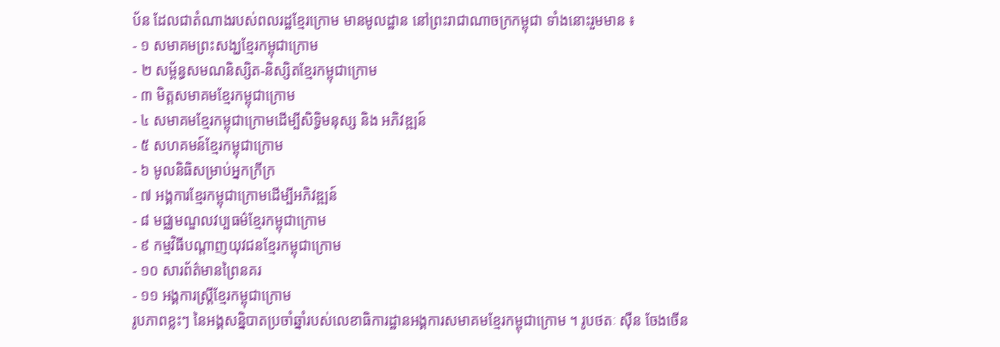ប័ន ដែលជាតំណាងរបស់ពលរដ្ឋខ្មែរក្រោម មានមូលដ្ឋាន នៅព្រះរាជាណាចក្រកម្ពុជា ទាំងនោះរួមមាន ៖
- ១ សមាគមព្រះសង្ឃខ្មែរកម្ពុជាក្រោម
- ២ សម្ព័ន្ធសមណនិស្សិត-និស្សិតខ្មែរកម្ពុជាក្រោម
- ៣ មិត្តសមាគមខ្មែរកម្ពុជាក្រោម
- ៤ សមាគមខ្មែរកម្ពុជាក្រោមដើម្បីសិទ្ធិមនុស្ស និង អភិវឌ្ឍន៍
- ៥ សហគមន៍ខ្មែរកម្ពុជាក្រោម
- ៦ មូលនិធិសម្រាប់អ្នកក្រីក្រ
- ៧ អង្គការខ្មែរកម្ពុជាក្រោមដើម្បីអភិវឌ្ឍន៍
- ៨ មជ្ឈមណ្ឌលវប្បធម៌ខ្មែរកម្ពុជាក្រោម
- ៩ កម្មវិធីបណ្ដាញយុវជនខ្មែរកម្ពុជាក្រោម
- ១០ សារព័ត៌មានព្រៃនគរ
- ១១ អង្គការស្ត្រីខ្មែរកម្ពុជាក្រោម
រូបភាពខ្លះៗ នៃអង្គសន្និបាតប្រចាំឆ្នាំរបស់លេខាធិការដ្ឋានអង្គការសមាគមខ្មែរកម្ពុជាក្រោម ។ រូបថតៈ ស៊ឺន ចែងចើន